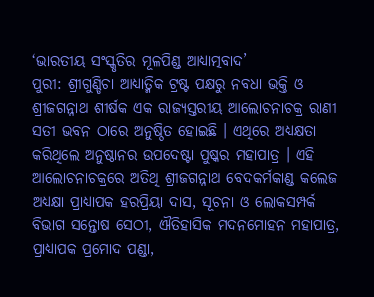‘ଭାରତୀୟ ସଂସ୍କୃତିର ମୂଳପିଣ୍ଡ ଆଧ୍ୟାତ୍ମବାଦ’
ପୁରୀ: ଶ୍ରୀଗୁଣ୍ଡିଚା ଆଧ୍ୟାତ୍ମିକ ଟ୍ରଷ୍ଟ ପକ୍ଷରୁ ନବଧା ଭକ୍ତି ଓ ଶ୍ରୀଜଗନ୍ନାଥ ଶୀର୍ଷକ ଏକ ରାଜ୍ୟସ୍ତରୀୟ ଆଲୋଚନାଚକ୍ର ରାଣୀ ସତୀ ଭବନ ଠାରେ ଅନୁଷ୍ଠିତ ହୋଇଛି । ଏଥିରେ ଅଧ୍ୟକ୍ଷତା କରିଥିଲେ ଅନୁଷ୍ଠାନର ଉପଦେଷ୍ଟା ପୁଷ୍କର ମହାପାତ୍ର । ଏହି ଆଲୋଚନାଚକ୍ରରେ ଅତିଥି ଶ୍ରୀଜଗନ୍ନାଥ ବେଦକର୍ମକାଣ୍ଡ କଲେଜ ଅଧ୍ୟକ୍ଷା ପ୍ରାଧ୍ୟାପକ ହରପ୍ରିୟା ଦାସ, ସୂଚନା ଓ ଲୋକସମ୍ପର୍କ ବିଭାଗ ସନ୍ତୋଷ ସେଠୀ, ଐତିହାସିକ ମଦନମୋହନ ମହାପାତ୍ର, ପ୍ରାଧ୍ୟାପକ ପ୍ରମୋଦ ପଣ୍ଡା,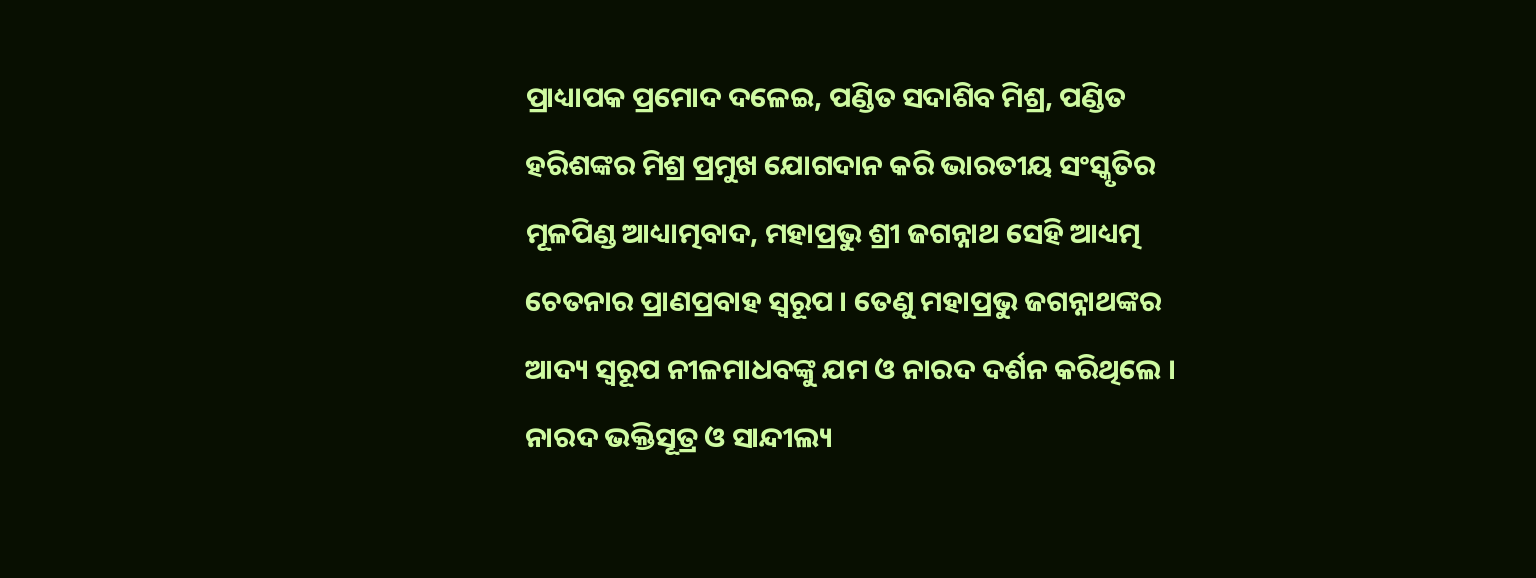ପ୍ରାଧ୍ୟାପକ ପ୍ରମୋଦ ଦଳେଇ, ପଣ୍ଡିତ ସଦାଶିବ ମିଶ୍ର, ପଣ୍ଡିତ ହରିଶଙ୍କର ମିଶ୍ର ପ୍ରମୁଖ ଯୋଗଦାନ କରି ଭାରତୀୟ ସଂସ୍କୃତିର ମୂଳପିଣ୍ଡ ଆଧ୍ୟାତ୍ମବାଦ, ମହାପ୍ରଭୁ ଶ୍ରୀ ଜଗନ୍ନାଥ ସେହି ଆଧ୍ୟତ୍ମ ଚେତନାର ପ୍ରାଣପ୍ରବାହ ସ୍ୱରୂପ । ତେଣୁ ମହାପ୍ରଭୁ ଜଗନ୍ନାଥଙ୍କର ଆଦ୍ୟ ସ୍ୱରୂପ ନୀଳମାଧବଙ୍କୁ ଯମ ଓ ନାରଦ ଦର୍ଶନ କରିଥିଲେ । ନାରଦ ଭକ୍ତିସୂତ୍ର ଓ ସାନ୍ଦୀଲ୍ୟ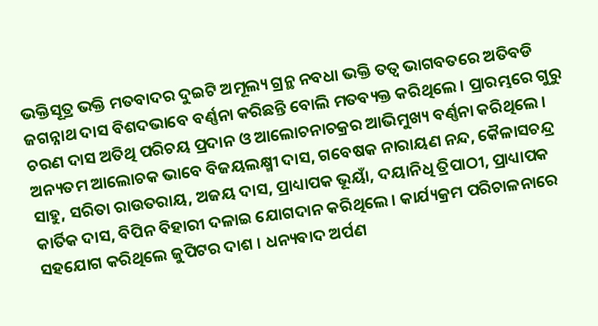ଭକ୍ତିସୂତ୍ର ଭକ୍ତି ମତବାଦର ଦୁଇଟି ଅମୂଲ୍ୟ ଗ୍ରନ୍ଥ ନବଧା ଭକ୍ତି ତତ୍ୱ ଭାଗବତରେ ଅତିବଡି ଜଗନ୍ନାଥ ଦାସ ବିଶଦଭାବେ ବର୍ଣ୍ଣନା କରିଛନ୍ତି ବୋଲି ମତବ୍ୟକ୍ତ କରିଥିଲେ । ପ୍ରାରମ୍ଭରେ ଗୁରୁ ଚରଣ ଦାସ ଅତିଥି ପରିଚୟ ପ୍ରଦାନ ଓ ଆଲୋଚନାଚକ୍ରର ଆଭିମୁଖ୍ୟ ବର୍ଣ୍ଣନା କରିଥିଲେ । ଅନ୍ୟତମ ଆଲୋଚକ ଭାବେ ବିଜୟଲକ୍ଷ୍ମୀ ଦାସ, ଗବେଷକ ନାରାୟଣ ନନ୍ଦ, କୈଳାସଚନ୍ଦ୍ର ସାହୁ, ସରିତା ରାଉତରାୟ, ଅଜୟ ଦାସ, ପ୍ରାଧ୍ୟାପକ ଭୂୟାଁ, ଦୟାନିଧି ତ୍ରିପାଠୀ, ପ୍ରାଧ୍ୟାପକ କାର୍ତିକ ଦାସ, ବିପିନ ବିହାରୀ ଦଳାଇ ଯୋଗଦାନ କରିଥିଲେ । କାର୍ଯ୍ୟକ୍ରମ ପରିଚାଳନାରେ ସହଯୋଗ କରିଥିଲେ ଜୁପିଟର ଦାଶ । ଧନ୍ୟବାଦ ଅର୍ପଣ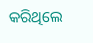କରିଥିଲେ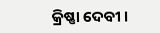କ୍ରିଷ୍ଣା ଦେବୀ ।